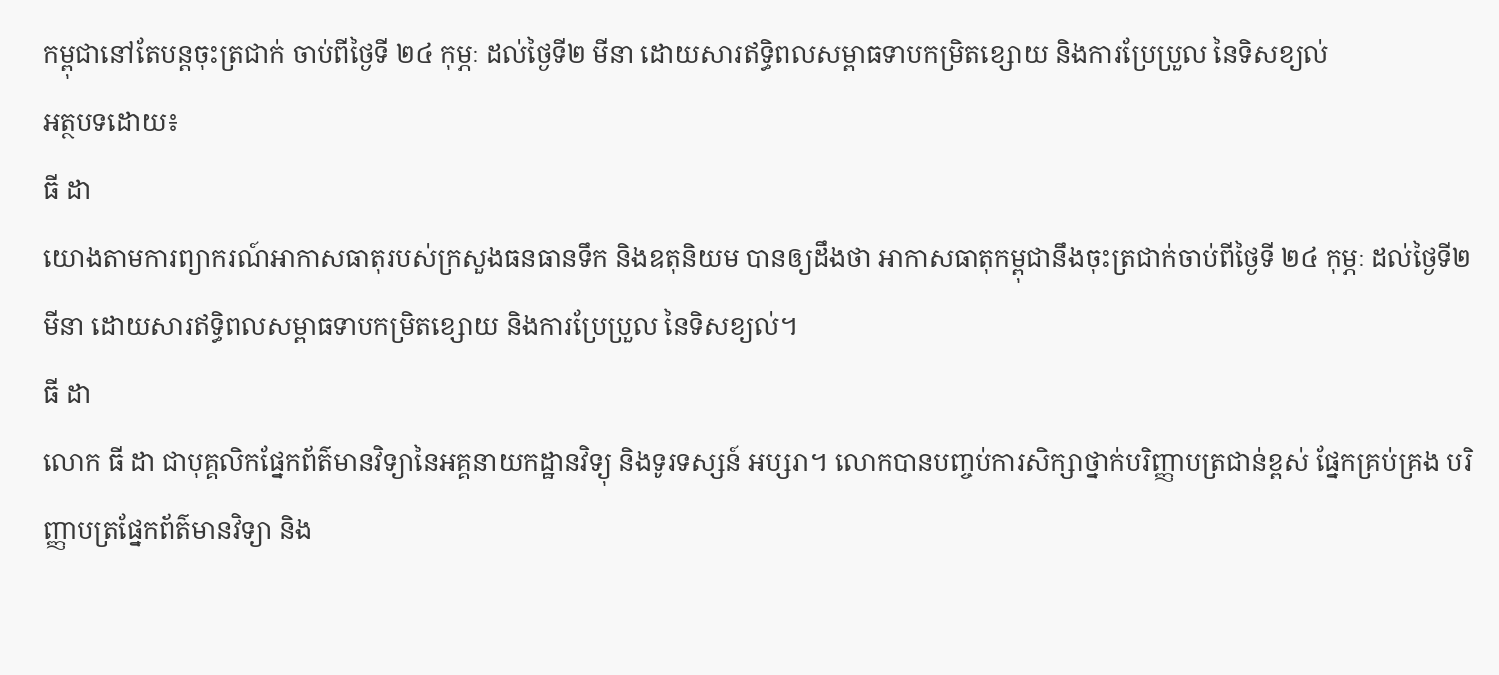កម្ពុជានៅតែបន្តចុះត្រជាក់ ចាប់ពីថ្ងៃទី ២៤ កុម្ភៈ ដល់ថ្ងៃទី២ មីនា ដោយសារឥទ្ធិពលសម្ពាធទាបកម្រិតខ្សោយ និងការប្រែប្រួល នៃទិសខ្យល់
អត្ថបទដោយ៖
ធី ដា
យោងតាមការព្យាករណ៍អាកាសធាតុរបស់ក្រសួងធនធានទឹក និងឧតុនិយម បានឲ្យដឹងថា អាកាសធាតុកម្ពុជានឹងចុះត្រជាក់ចាប់ពីថ្ងៃទី ២៤ កុម្ភៈ ដល់ថ្ងៃទី២ មីនា ដោយសារឥទ្ធិពលសម្ពាធទាបកម្រិតខ្សោយ និងការប្រែប្រួល នៃទិសខ្យល់។
ធី ដា
លោក ធី ដា ជាបុគ្គលិកផ្នែកព័ត៌មានវិទ្យានៃអគ្គនាយកដ្ឋានវិទ្យុ និងទូរទស្សន៍ អប្សរា។ លោកបានបញ្ចប់ការសិក្សាថ្នាក់បរិញ្ញាបត្រជាន់ខ្ពស់ ផ្នែកគ្រប់គ្រង បរិញ្ញាបត្រផ្នែកព័ត៌មានវិទ្យា និង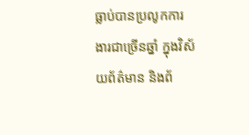ធ្លាប់បានប្រលូកការងារជាច្រើនឆ្នាំ ក្នុងវិស័យព័ត៌មាន និងព័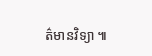ត៌មានវិទ្យា ៕